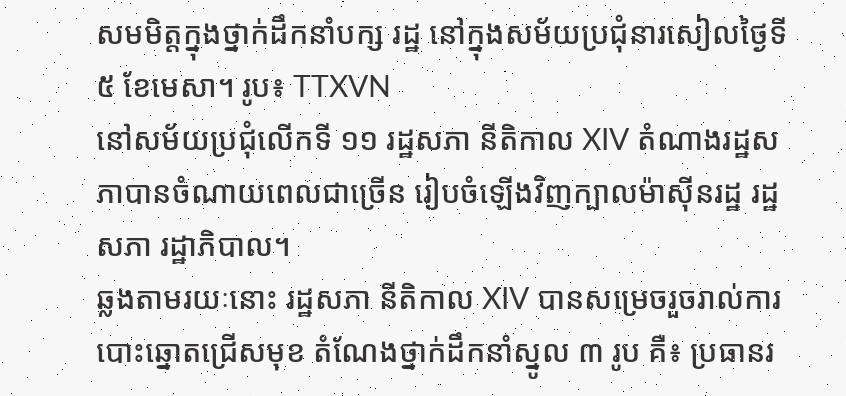សមមិត្តក្នុងថ្នាក់ដឹកនាំបក្ស រដ្ឋ នៅក្នុងសម័យប្រជុំនារសៀលថ្ងៃទី៥ ខែមេសា។ រូប៖ TTXVN
នៅសម័យប្រជុំលើកទី ១១ រដ្ឋសភា នីតិកាល XIV តំណាងរដ្ឋសភាបានចំណាយពេលជាច្រើន រៀបចំឡើងវិញក្បាលម៉ាស៊ីនរដ្ឋ រដ្ឋសភា រដ្ឋាភិបាល។
ឆ្លងតាមរយៈនោះ រដ្ឋសភា នីតិកាល XIV បានសម្រេចរួចរាល់ការបោះឆ្នោតជ្រើសមុខ តំណែងថ្នាក់ដឹកនាំស្នូល ៣ រូប គឺ៖ ប្រធានរ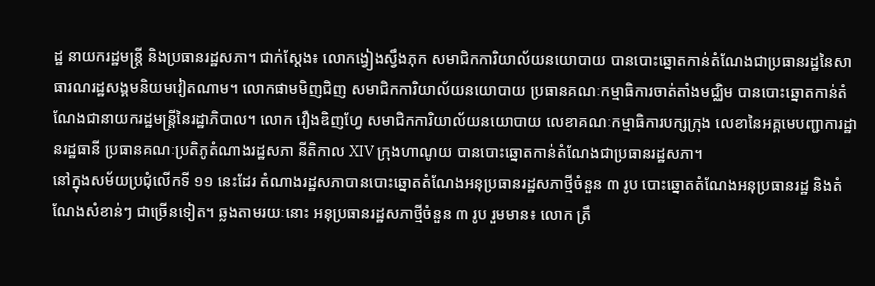ដ្ឋ នាយករដ្ឋមន្ត្រី និងប្រធានរដ្ឋសភា។ ជាក់ស្តែង៖ លោកង្វៀងស្វឹងភុក សមាជិកការិយាល័យនយោបាយ បានបោះឆ្នោតកាន់តំណែងជាប្រធានរដ្ឋនៃសាធារណរដ្ឋសង្គមនិយមវៀតណាម។ លោកផាមមិញជិញ សមាជិកការិយាល័យនយោបាយ ប្រធានគណៈកម្មាធិការចាត់តាំងមជ្ឈិម បានបោះឆ្នោតកាន់តំណែងជានាយករដ្ឋមន្ត្រីនៃរដ្ឋាភិបាល។ លោក វឿងឌិញហ្វែ សមាជិកការិយាល័យនយោបាយ លេខាគណៈកម្មាធិការបក្សក្រុង លេខានៃអគ្គមេបញ្ជាការដ្ឋានរដ្ឋធានី ប្រធានគណៈប្រតិភូតំណាងរដ្ឋសភា នីតិកាល XIV ក្រុងហាណូយ បានបោះឆ្នោតកាន់តំណែងជាប្រធានរដ្ឋសភា។
នៅក្នុងសម័យប្រជុំលើកទី ១១ នេះដែរ តំណាងរដ្ឋសភាបានបោះឆ្នោតតំណែងអនុប្រធានរដ្ឋសភាថ្មីចំនួន ៣ រូប បោះឆ្នោតតំណែងអនុប្រធានរដ្ឋ និងតំណែងសំខាន់ៗ ជាច្រើនទៀត។ ឆ្លងតាមរយៈនោះ អនុប្រធានរដ្ឋសភាថ្មីចំនួន ៣ រូប រួមមាន៖ លោក ត្រឹ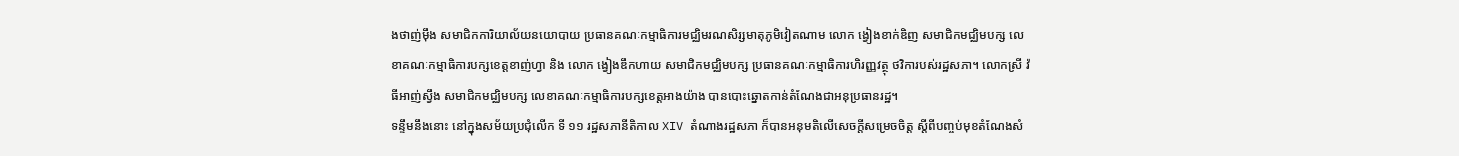ងថាញ់ម៉ឹង សមាជិកការិយាល័យនយោបាយ ប្រធានគណៈកម្មាធិការមជ្ឈិមរណសិរ្សមាតុភូមិវៀតណាម លោក ង្វៀងខាក់ឌិញ សមាជិកមជ្ឈិមបក្ស លេខាគណៈកម្មាធិការបក្សខេត្តខាញ់ហ្វា និង លោក ង្វៀងឌឹកហាយ សមាជិកមជ្ឈិមបក្ស ប្រធានគណៈកម្មាធិការហិរញ្ញវត្ថុ ថវិការបស់រដ្ឋសភា។ លោកស្រី វ៉ធីអាញ់ស្វឹង សមាជិកមជ្ឈិមបក្ស លេខាគណៈកម្មាធិការបក្សខេត្តអាងយ៉ាង បានបោះឆ្នោតកាន់តំណែងជាអនុប្រធានរដ្ឋ។
ទន្ទឹមនឹងនោះ នៅក្នុងសម័យប្រជុំលើក ទី ១១ រដ្ឋសភានីតិកាល XIV តំណាងរដ្ឋសភា ក៏បានអនុមតិលើសេចក្តីសម្រេចចិត្ត ស្តីពីបញ្ចប់មុខតំណែងសំ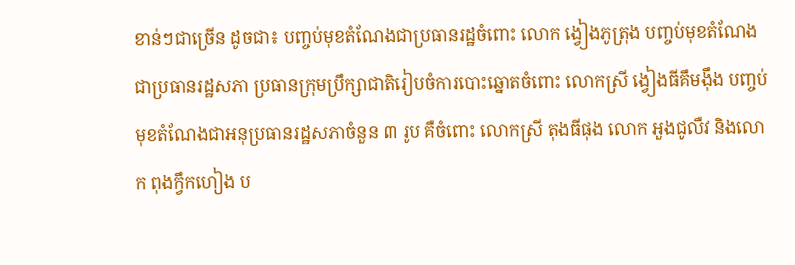ខាន់ៗជាច្រើន ដូចជា៖ បញ្ចប់មុខតំណែងជាប្រធានរដ្ឋចំពោះ លោក ង្វៀងភូត្រុង បញ្ចប់មុខតំណែងជាប្រធានរដ្ឋសភា ប្រធានក្រុមប្រឹក្សាជាតិរៀបចំការបោះឆ្នោតចំពោះ លោកស្រី ង្វៀងធីគឹមង៉ឹង បញ្ចប់មុខតំណែងជាអនុប្រធានរដ្ឋសភាចំនួន ៣ រូប គឺចំពោះ លោកស្រី តុងធីផុង លោក អួងជូលឺវ និងលោក ពុងក្វឹកហៀង ប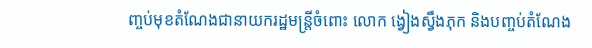ញ្ចប់មុខតំណែងជានាយករដ្ឋមន្ត្រីចំពោះ លោក ង្វៀងស្វឹងភុក និងបញ្ចប់តំណែង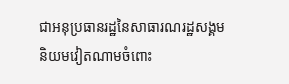ជាអនុប្រធានរដ្ឋនៃសាធារណរដ្ឋសង្គមនិយមវៀតណាមចំពោះ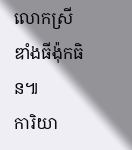លោកស្រី ឌាំងធីង៉ុកធិន៕
ការិយា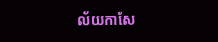ល័យកាសែ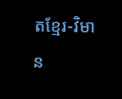តខ្មែរ-វិមាន